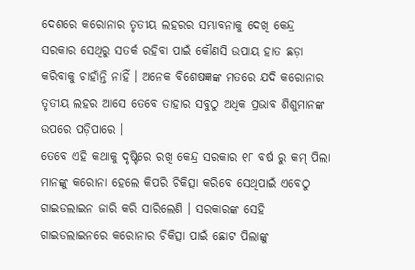ଦେଶରେ କରୋନାର ତୃତୀୟ ଲହରର ସମ୍ଭାବନାକୁ ଦେଖି କେନ୍ଦ୍ର ସରକାର ସେଥିରୁ ସତର୍କ ରହିବା ପାଇଁ କୌଣସି ଉପାୟ ହାତ ଛଡ଼ା କରିବାକୁ ଚାହାଁନ୍ତି ନାହିଁ । ଅନେକ ବିଶେଷଜ୍ଞଙ୍କ ମତରେ ଯଦି କରୋନାର ତୃତୀୟ ଲହର ଆସେ ତେବେ ତାହାର ସବୁଠୁ ଅଧିକ ପ୍ରଭାବ ଶିଶୁମାନଙ୍କ ଉପରେ ପଡ଼ିପାରେ ।
ତେବେ ଏହି କଥାକୁ ଦୃଷ୍ଟିରେ ରଖି କେନ୍ଦ୍ର ସରକାର ୧୮ ବର୍ଷ ରୁ କମ୍ ପିଲା ମାନଙ୍କୁ କରୋନା ହେଲେ କିପରି ଚିକିତ୍ସା କରିବେ ସେଥିପାଇଁ ଏବେଠୁ ଗାଇଡଲାଇନ ଜାରି କରି ସାରିଲେଣି । ସରକାରଙ୍କ ସେହି ଗାଇଡଲାଇନରେ କରୋନାର ଚିକିତ୍ସା ପାଇଁ ଛୋଟ ପିଲାଙ୍କୁ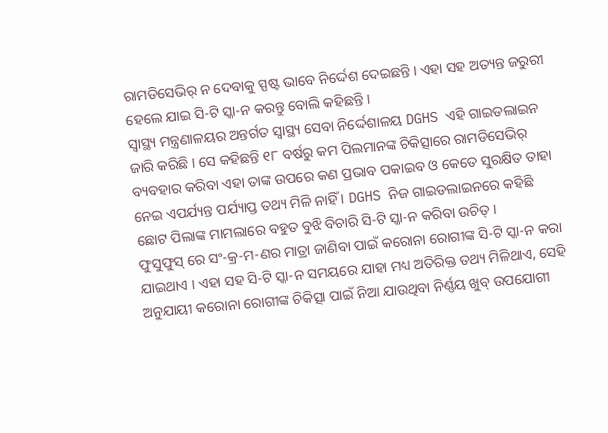ରାମଡିସେଭିର୍ ନ ଦେବାକୁ ସ୍ପଷ୍ଟ ଭାବେ ନିର୍ଦ୍ଦେଶ ଦେଇଛନ୍ତି । ଏହା ସହ ଅତ୍ୟନ୍ତ ଜରୁରୀ ହେଲେ ଯାଇ ସି-ଟି ସ୍କା-ନ କରନ୍ତୁ ବୋଲି କହିଛନ୍ତି ।
ସ୍ବାସ୍ଥ୍ୟ ମନ୍ତ୍ରଣାଳୟର ଅନ୍ତର୍ଗତ ସ୍ବାସ୍ଥ୍ୟ ସେବା ନିର୍ଦ୍ଦେଶାଳୟ DGHS ଏହି ଗାଇଡଲାଇନ ଜାରି କରିଛି । ସେ କହିଛନ୍ତି ୧୮ ବର୍ଷରୁ କମ ପିଲମାନଙ୍କ ଚିକିତ୍ସାରେ ରାମଡିସେଭିର୍ ବ୍ୟବହାର କରିବା ଏହା ତାଙ୍କ ଉପରେ କଣ ପ୍ରଭାବ ପକାଇବ ଓ କେତେ ସୁରକ୍ଷିତ ତାହା ନେଇ ଏପର୍ଯ୍ୟନ୍ତ ପର୍ଯ୍ୟାପ୍ତ ତଥ୍ୟ ମିଳି ନାହିଁ । DGHS ନିଜ ଗାଇଡଲାଇନରେ କହିଛି ଛୋଟ ପିଲାଙ୍କ ମାମଲାରେ ବହୁତ ବୁଝି ବିଚାରି ସି-ଟି ସ୍କା-ନ କରିବା ଉଚିତ୍ ।
ଫୁସୁଫୁସ୍ ରେ ସଂ-କ୍ର-ମ-ଣର ମାତ୍ରା ଜାଣିବା ପାଇଁ କରୋନା ରୋଗୀଙ୍କ ସି-ଟି ସ୍କା-ନ କରା ଯାଇଥାଏ । ଏହା ସହ ସି-ଟି ସ୍କା-ନ ସମୟରେ ଯାହା ମଧ୍ୟ ଅତିରିକ୍ତ ତଥ୍ୟ ମିଳିଥାଏ, ସେହି ଅନୁଯାୟୀ କରୋନା ରୋଗୀଙ୍କ ଚିକିତ୍ସା ପାଇଁ ନିଆ ଯାଉଥିବା ନିର୍ଣ୍ଣୟ ଖୁବ୍ ଉପଯୋଗୀ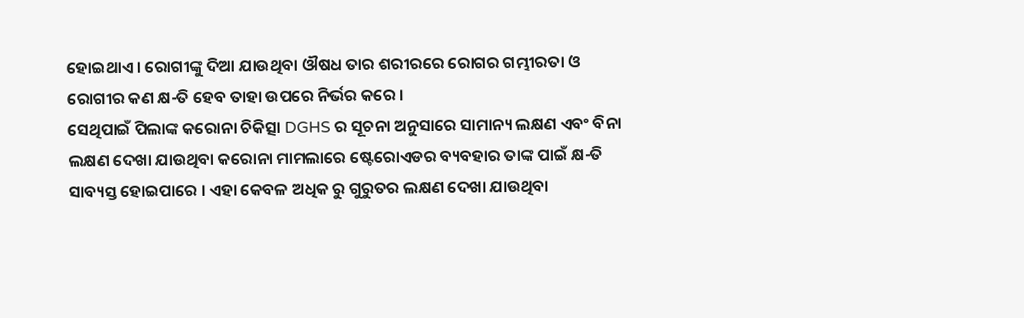ହୋଇଥାଏ । ରୋଗୀଙ୍କୁ ଦିଆ ଯାଉଥିବା ଔଷଧ ତାର ଶରୀରରେ ରୋଗର ଗମ୍ଭୀରତା ଓ ରୋଗୀର କଣ କ୍ଷ-ତି ହେବ ତାହା ଉପରେ ନିର୍ଭର କରେ ।
ସେଥିପାଇଁ ପିଲାଙ୍କ କରୋନା ଚିକିତ୍ସା DGHS ର ସୂଚନା ଅନୁସାରେ ସାମାନ୍ୟ ଲକ୍ଷଣ ଏବଂ ବିନା ଲକ୍ଷଣ ଦେଖା ଯାଉଥିବା କରୋନା ମାମଲାରେ ଷ୍ଟେରୋଏଡର ବ୍ୟବହାର ତାଙ୍କ ପାଇଁ କ୍ଷ-ତି ସାବ୍ୟସ୍ତ ହୋଇପାରେ । ଏହା କେବଳ ଅଧିକ ରୁ ଗୁରୁତର ଲକ୍ଷଣ ଦେଖା ଯାଉଥିବା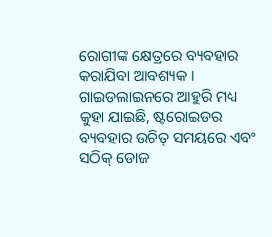ରୋଗୀଙ୍କ କ୍ଷେତ୍ରରେ ବ୍ୟବହାର କରାଯିବା ଆବଶ୍ୟକ । ଗାଇଡଲାଇନରେ ଆହୁରି ମଧ୍ୟ କୁହା ଯାଇଛି, ଷ୍ଟରୋଇଡର ବ୍ୟବହାର ଉଚିତ୍ ସମୟରେ ଏବଂ ସଠିକ୍ ଡୋଜ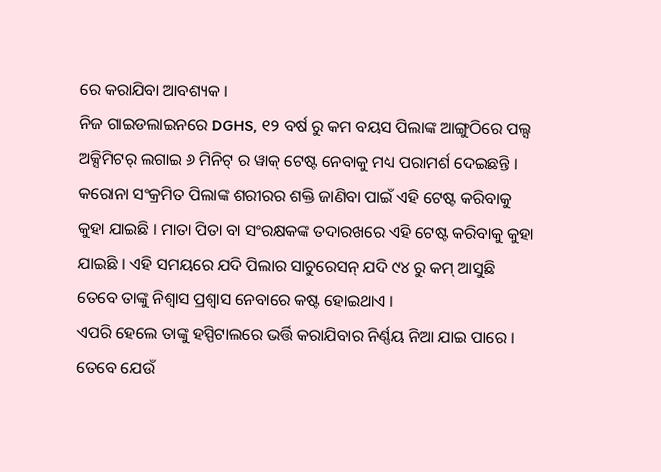ରେ କରାଯିବା ଆବଶ୍ୟକ ।
ନିଜ ଗାଇଡଲାଇନରେ DGHS, ୧୨ ବର୍ଷ ରୁ କମ ବୟସ ପିଲାଙ୍କ ଆଙ୍ଗୁଠିରେ ପଲ୍ସ ଅକ୍ସିମିଟର୍ ଲଗାଇ ୬ ମିନିଟ୍ ର ୱାକ୍ ଟେଷ୍ଟ ନେବାକୁ ମଧ୍ୟ ପରାମର୍ଶ ଦେଇଛନ୍ତି । କରୋନା ସଂକ୍ରମିତ ପିଲାଙ୍କ ଶରୀରର ଶକ୍ତି ଜାଣିବା ପାଇଁ ଏହି ଟେଷ୍ଟ କରିବାକୁ କୁହା ଯାଇଛି । ମାତା ପିତା ବା ସଂରକ୍ଷକଙ୍କ ତଦାରଖରେ ଏହି ଟେଷ୍ଟ କରିବାକୁ କୁହା ଯାଇଛି । ଏହି ସମୟରେ ଯଦି ପିଲାର ସାଚୁରେସନ୍ ଯଦି ୯୪ ରୁ କମ୍ ଆସୁଛି ତେବେ ତାଙ୍କୁ ନିଶ୍ବାସ ପ୍ରଶ୍ବାସ ନେବାରେ କଷ୍ଟ ହୋଇଥାଏ ।
ଏପରି ହେଲେ ତାଙ୍କୁ ହସ୍ପିଟାଲରେ ଭର୍ତ୍ତି କରାଯିବାର ନିର୍ଣ୍ଣୟ ନିଆ ଯାଇ ପାରେ । ତେବେ ଯେଉଁ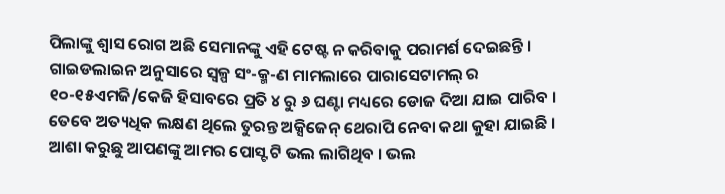ପିଲାଙ୍କୁ ଶ୍ୱାସ ରୋଗ ଅଛି ସେମାନଙ୍କୁ ଏହି ଟେଷ୍ଟ ନ କରିବାକୁ ପରାମର୍ଶ ଦେଇଛନ୍ତି । ଗାଇଡଲାଇନ ଅନୁସାରେ ସ୍ୱଳ୍ପ ସଂ-କ୍ମ-ଣ ମାମଲାରେ ପାରାସେଟାମଲ୍ ର ୧୦-୧୫ଏମଜି/କେଜି ହିସାବରେ ପ୍ରତି ୪ ରୁ ୬ ଘଣ୍ଟା ମଧ୍ୟରେ ଡୋଜ ଦିଆ ଯାଇ ପାରିବ । ତେବେ ଅତ୍ୟଧିକ ଲକ୍ଷଣ ଥିଲେ ତୁରନ୍ତ ଅକ୍ସିଜେନ୍ ଥେରାପି ନେବା କଥା କୁହା ଯାଇଛି ।
ଆଶା କରୁଛୁ ଆପଣଙ୍କୁ ଆମର ପୋସ୍ଟ ଟି ଭଲ ଲାଗିଥିବ । ଭଲ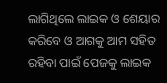ଲାଗିଥିଲେ ଲାଇକ ଓ ଶେୟାର କରିବେ ଓ ଆଗକୁ ଆମ ସହିତ ରହିବା ପାଇଁ ପେଜକୁ ଲାଇକ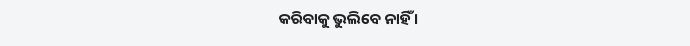କରିବାକୁ ଭୁଲିବେ ନାହିଁ ।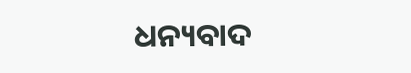ଧନ୍ୟବାଦ